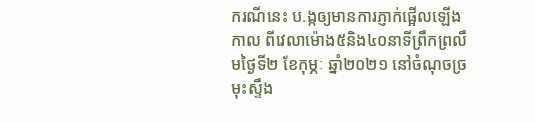ករណីនេះ ប.ង្កឲ្យមានការភ្ញាក់ផ្អើលឡើងកាល ពីវេលាម៉ោង៥និង៤០នាទីព្រឹកព្រលឹមថ្ងៃទី២ ខែកុម្ភៈ ឆ្នាំ២០២១ នៅចំណុចច្រមុះស្ទឹង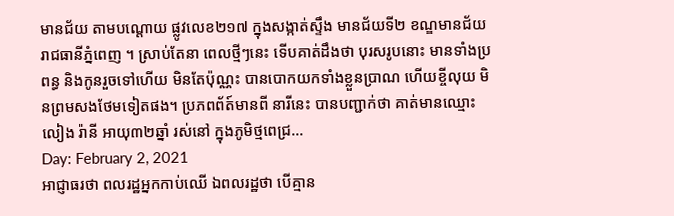មានជ័យ តាមបណ្តោយ ផ្លូវលេខ២១៧ ក្នុងសង្កាត់ស្ទឹង មានជ័យទី២ ខណ្ឌមានជ័យ រាជធានីភ្នំពេញ ។ ស្រាប់តែនា ពេលថ្មីៗនេះ ទើបគាត់ដឹងថា បុរសរូបនោះ មានទាំងប្រពន្ធ និងកូនរួចទៅហើយ មិនតែប៉ុណ្ណះ បានបោកយកទាំងខ្លួនប្រាណ ហើយខ្ចីលុយ មិនព្រមសងថែមទៀតផង។ ប្រភពព័ត៍មានពី នារីនេះ បានបញ្ជាក់ថា គាត់មានឈ្មោះលៀង រ៉ានី អាយុ៣២ឆ្នាំ រស់នៅ ក្នុងភូមិថ្មពេជ្រ…
Day: February 2, 2021
អាជ្ញាធរថា ពលរដ្ឋអ្នកកាប់ឈើ ឯពលរដ្ឋថា បើគ្មាន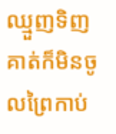ឈ្មួញទិញ គាត់ក៏មិនចូលព្រៃកាប់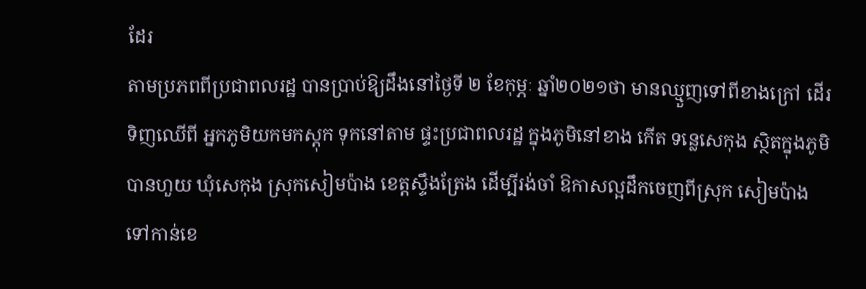ដែរ
តាមប្រភពពីប្រជាពលរដ្ឋ បានប្រាប់ឱ្យដឹងនៅថ្ងៃទី ២ ខែកុម្ភៈ ឆ្នាំ២០២១ថា មានឈ្មួញទៅពីខាងក្រៅ ដើរទិញឈើពី អ្នកភូមិយកមកស្តុក ទុកនៅតាម ផ្ទះប្រជាពលរដ្ឋ ក្នុងភូមិនៅខាង កើត ទន្លេសេកុង ស្ថិតក្នុងភូមិបានហួយ ឃុំសេកុង ស្រុកសៀមប៉ាង ខេត្តស្ទឹងត្រែង ដើម្បីរង់ចាំ ឱកាសល្អដឹកចេញពីស្រុក សៀមប៉ាង ទៅកាន់ខេ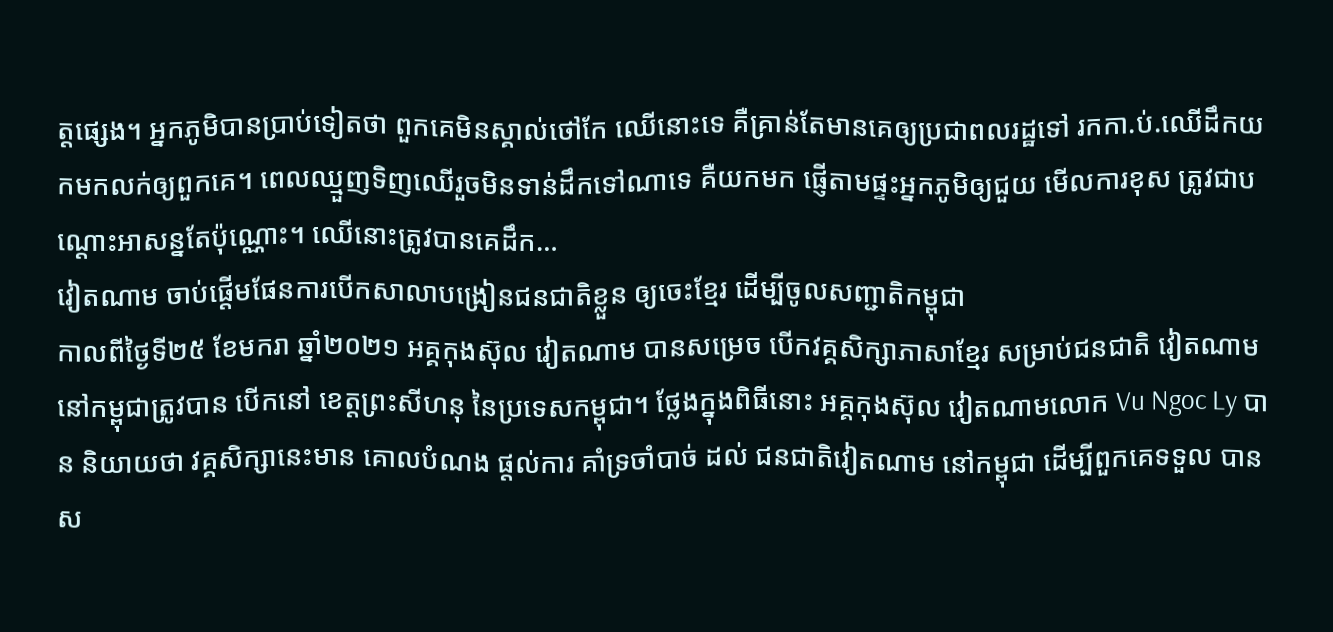ត្តផ្សេង។ អ្នកភូមិបានប្រាប់ទៀតថា ពួកគេមិនស្គាល់ថៅកែ ឈើនោះទេ គឺគ្រាន់តែមានគេឲ្យប្រជាពលរដ្ឋទៅ រកកា.ប់.ឈើដឹកយកមកលក់ឲ្យពួកគេ។ ពេលឈ្មួញទិញឈើរួចមិនទាន់ដឹកទៅណាទេ គឺយកមក ផ្ញើតាមផ្ទះអ្នកភូមិឲ្យជួយ មើលការខុស ត្រូវជាបណ្ដោះអាសន្នតែប៉ុណ្ណោះ។ ឈើនោះត្រូវបានគេដឹក…
វៀតណាម ចាប់ផ្តើមផែនការបើកសាលាបង្រៀនជនជាតិខ្លួន ឲ្យចេះខ្មែរ ដើម្បីចូលសញ្ជាតិកម្ពុជា
កាលពីថ្ងៃទី២៥ ខែមករា ឆ្នាំ២០២១ អគ្គកុងស៊ុល វៀតណាម បានសម្រេច បើកវគ្គសិក្សាភាសាខ្មែរ សម្រាប់ជនជាតិ វៀតណាម នៅកម្ពុជាត្រូវបាន បើកនៅ ខេត្តព្រះសីហនុ នៃប្រទេសកម្ពុជា។ ថ្លែងក្នុងពិធីនោះ អគ្គកុងស៊ុល វៀតណាមលោក Vu Ngoc Ly បាន និយាយថា វគ្គសិក្សានេះមាន គោលបំណង ផ្តល់ការ គាំទ្រចាំបាច់ ដល់ ជនជាតិវៀតណាម នៅកម្ពុជា ដើម្បីពួកគេទទួល បាន ស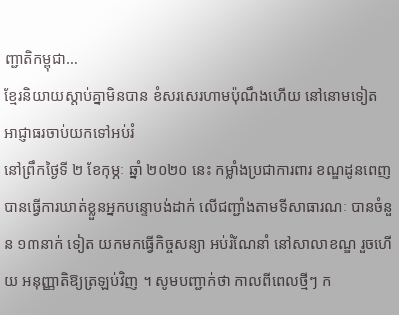ញ្ជាតិកម្ពុជា…
ខ្មែរនិយាយស្តាប់គ្នាមិនបាន ខំសរសេរហាមប៉ុណឹងហើយ នៅនោមទៀត អាជ្ញាធរចាប់យកទៅអប់រំ
នៅព្រឹកថ្ងៃទី ២ ខែកុម្ភៈ ឆ្នាំ ២០២០ នេះ កម្លាំងប្រជាការពារ ខណ្ឌដូនពេញ បានធ្វើការឃាត់ខ្លួនអ្នកបន្ទោបង់ដាក់ លើជញ្ជាំងតាមទីសាធារណៈ បានចំនួន ១៣នាក់ ទៀត យកមកធ្វើកិច្ចសន្យា អប់រំណែនាំ នៅសាលាខណ្ឌ រួចហើយ អនុញ្ញាតិឱ្យត្រឡប់វិញ ។ សូមបញ្ជាក់ថា កាលពីពេលថ្មីៗ ក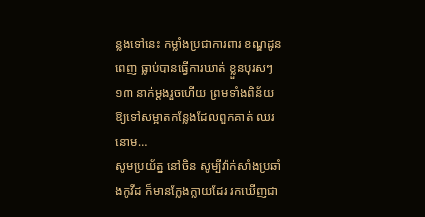ន្លងទៅនេះ កម្លាំងប្រជាការពារ ខណ្ឌដូនពេញ ធ្លាប់បានធ្វើការឃាត់ ខ្លួនបុរសៗ ១៣ នាក់ម្ដងរួចហើយ ព្រមទាំងពិន័យ ឱ្យទៅសម្អាតកន្លែងដែលពួកគាត់ ឈរនោម…
សូមប្រយ័ត្ន នៅចិន សូម្បីវ៉ាក់សាំងប្រឆាំងកូវីដ ក៏មានក្លែងក្លាយដែរ រកឃើញជា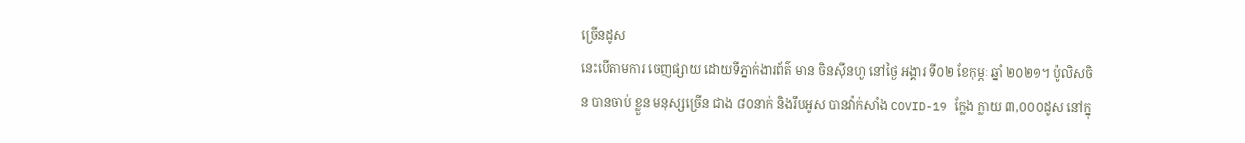ច្រើនដូស
នេះបើតាមការ ចេញផ្សាយ ដោយទីភ្នាក់ងារព័ត៌ មាន ចិនស៊ីនហួ នៅថ្ងៃ អង្គារ ទី០២ ខែកុម្ភៈ ឆ្នាំ ២០២១។ ប៉ូលិសចិន បានចាប់ ខ្លួន មនុស្សច្រើន ជាង ៨០នាក់ និងរឹបអូស បានវ៉ាក់សាំង COVID-19 ក្លែង ក្លាយ ៣,០០០ដូស នៅក្នុ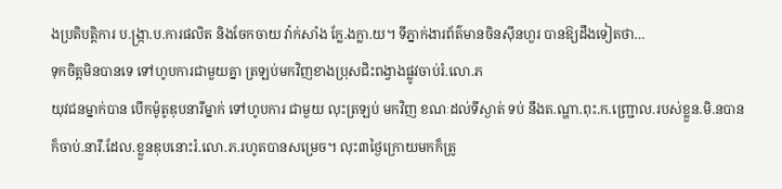ងប្រតិបត្តិការ ប.ង្ក្រា.ប.ការផលិត និងចែកចាយ វ៉ាក់សាំង ក្លែ.ងក្លា.យ។ ទីភ្នាក់ងារព័ត៌មានចិនស៊ីនហួរ បានឱ្យដឹងទៀតថា…
ទុកចិត្តមិនបានទេ ទៅហូបការជាមួយគ្នា ត្រឡប់មកវិញខាងប្រុសជិះពង្វាងផ្លូវចាប់រំ.លោ.ភ
យុវជនម្នាក់បាន បើកម៉ូតូឌុបនារីម្នាក់ ទៅហូបការ ជាមួយ លុះត្រឡប់ មកវិញ ខណៈដល់ទីស្ងាត់ ទប់ នឹងត.ណ្ហា.ពុះ.ក.ញ្ជ្រោល.របស់ខ្លួន.មិ.នបាន ក៏ចាប់.នារី.ដែល.ខ្លួនឌុបនោះរំ.លោ.ភ.រហូតបានសម្រេច។ លុះ៣ថ្ងៃក្រោយមកក៏ត្រូ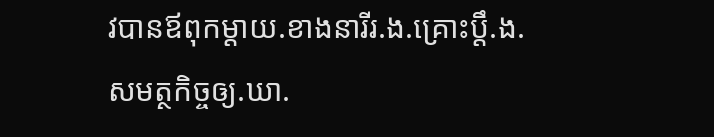វបានឪពុកម្ដាយ.ខាងនារីរ.ង.គ្រោះប្តឹ.ង.សមត្ថកិច្ចឲ្យ.ឃា.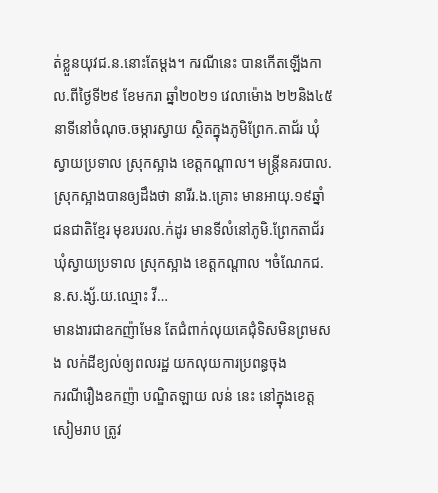ត់ខ្លួនយុវជ.ន.នោះតែម្ដង។ ករណីនេះ បានកើតឡើងកាល.ពីថ្ងៃទី២៩ ខែមករា ឆ្នាំ២០២១ វេលាម៉ោង ២២និង៤៥នាទីនៅចំណុច.ចម្ការស្វាយ ស្ថិតក្នុងភូមិព្រែក.តាជ័រ ឃុំស្វាយប្រទាល ស្រុកស្អាង ខេត្តកណ្ដាល។ មន្ត្រីនគរបាល.ស្រុកស្អាងបានឲ្យដឹងថា នារីរ.ង.គ្រោះ មានអាយុ.១៩ឆ្នាំ ជនជាតិខ្មែរ មុខរបរល.ក់ដូរ មានទីលំនៅភូមិ.ព្រែកតាជ័រ ឃុំស្វាយប្រទាល ស្រុកស្អាង ខេត្តកណ្ដាល ។ចំណែកជ.ន.ស.ង្ស័.យ.ឈ្មោះ វី…
មានងារជាឧកញ៉ាមែន តែជំពាក់លុយគេជុំទិសមិនព្រមសង លក់ដីខ្យល់ឲ្យពលរដ្ឋ យកលុយការប្រពន្ធចុង
ករណីរឿងឧកញ៉ា បណ្ឌិតឡាយ លន់ នេះ នៅក្នុងខេត្ត សៀមរាប ត្រូវ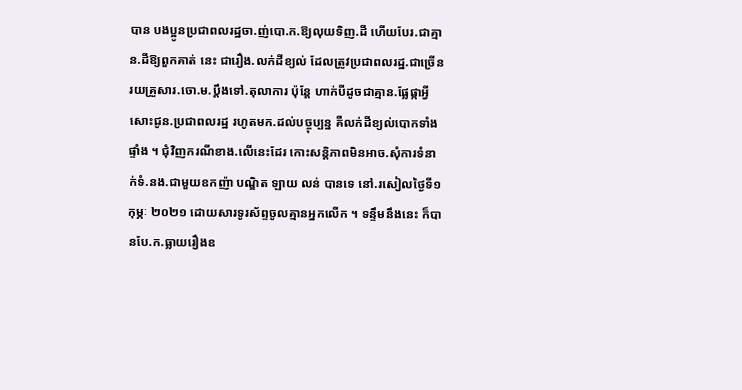បាន បងប្អូនប្រជាពលរដ្ឋចា.ញ់បោ.ក.ឱ្យលុយទិញ.ដី ហើយបែរ.ជាគ្មាន.ដីឱ្យពួកគាត់ នេះ ជារឿង.លក់ដីខ្យល់ ដែលត្រូវប្រជាពលរដ្ឋ.ជាច្រើនរយគ្រួសារ.ចោ.ម.ប្តឹងទៅ.តុលាការ ប៉ុន្តែ ហាក់បីដូចជាគ្មាន.ផ្លែផ្កាអ្វីសោះជូន.ប្រជាពលរដ្ឋ រហូតមក.ដល់បច្ចុប្បន្ន គឺលក់ដីខ្យល់បោកទាំងផ្ទាំង ។ ជុំវិញករណីខាង.លើនេះដែរ កោះសន្តិភាពមិនអាច.សុំការទំនាក់ទំ.នង.ជាមួយឧកញ៉ា បណ្ឌិត ឡាយ លន់ បានទេ នៅ.រសៀលថ្ងៃទី១ កុម្ភៈ ២០២១ ដោយសារទូរស័ព្ទចូលគ្មានអ្នកលើក ។ ទន្ទឹមនឹងនេះ ក៏បានបែ.ក.ធ្លាយរឿងឧ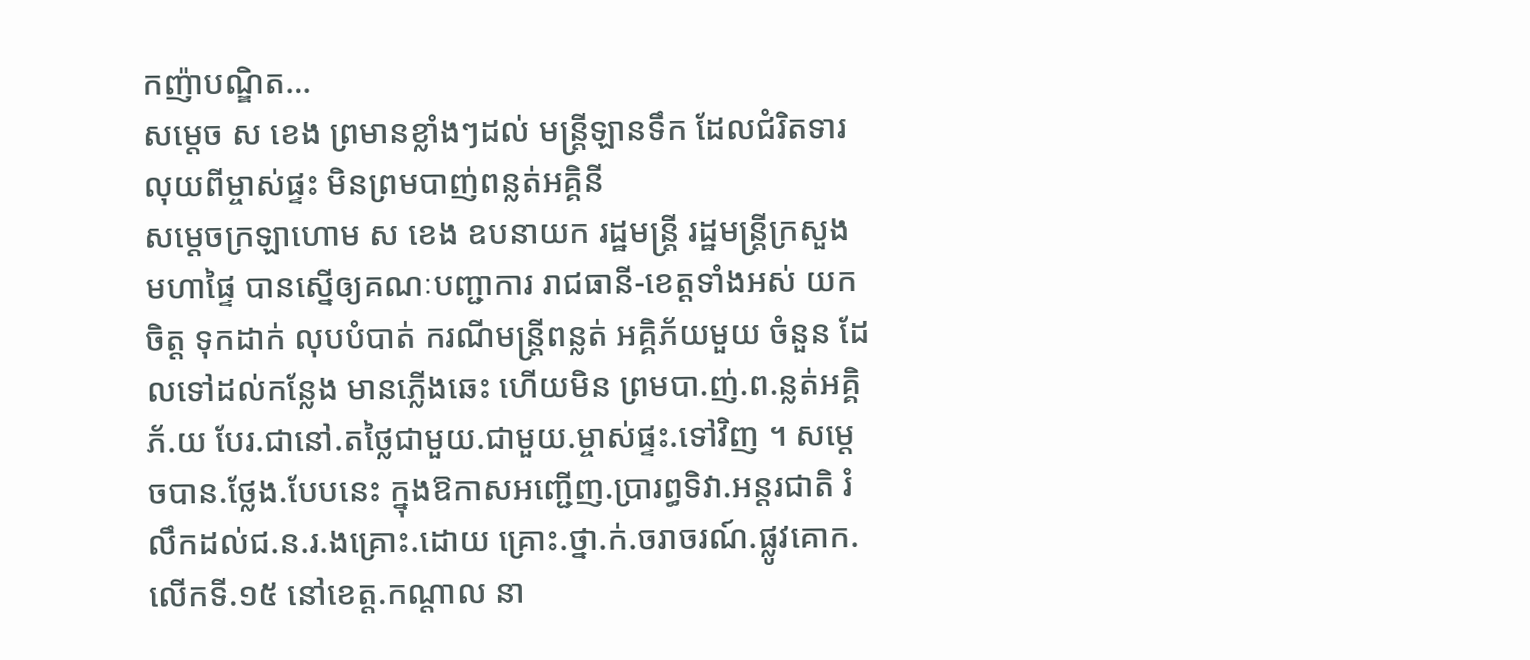កញ៉ាបណ្ឌិត…
សម្តេច ស ខេង ព្រមានខ្លាំងៗដល់ មន្ត្រីឡានទឹក ដែលជំរិតទារលុយពីម្ចាស់ផ្ទះ មិនព្រមបាញ់ពន្លត់អគ្គិនី
សម្តេចក្រឡាហោម ស ខេង ឧបនាយក រដ្ឋមន្ត្រី រដ្ឋមន្ត្រីក្រសួង មហាផ្ទៃ បានស្នើឲ្យគណៈបញ្ជាការ រាជធានី-ខេត្តទាំងអស់ យកចិត្ត ទុកដាក់ លុបបំបាត់ ករណីមន្ត្រីពន្លត់ អគ្គិភ័យមួយ ចំនួន ដែលទៅដល់កន្លែង មានភ្លើងឆេះ ហើយមិន ព្រមបា.ញ់.ព.ន្លត់អគ្គិភ័.យ បែរ.ជានៅ.តថ្លៃជាមួយ.ជាមួយ.ម្ចាស់ផ្ទះ.ទៅវិញ ។ សម្ដេចបាន.ថ្លែង.បែបនេះ ក្នុងឱកាសអញ្ជើញ.ប្រារព្ធទិវា.អន្តរជាតិ រំលឹកដល់ជ.ន.រ.ងគ្រោះ.ដោយ គ្រោះ.ថ្នា.ក់.ចរាចរណ៍.ផ្លូវគោក.លើកទី.១៥ នៅខេត្ត.កណ្ដាល នា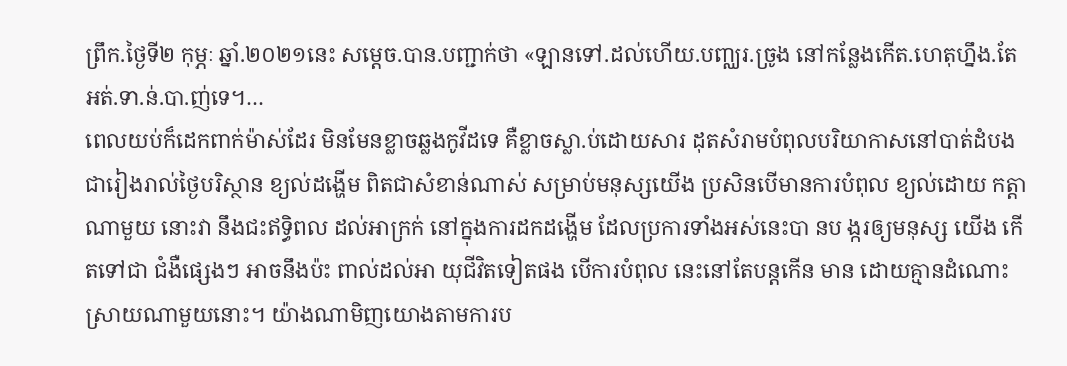ព្រឹក.ថ្ងៃទី២ កុម្ភៈ ឆ្នាំ.២០២១នេះ សម្ដេច.បាន.បញ្ជាក់ថា «ឡានទៅ.ដល់ហើយ.បញ្ឈរ.ច្រូង នៅកន្លែងកើត.ហេតុហ្នឹង.តែអត់.ទា.ន់.បា.ញ់ទេ។…
ពេលយប់ក៏ដេកពាក់ម៉ាស់ដែរ មិនមែនខ្លាចឆ្លងកូវីដទេ គឺខ្លាចស្លា.ប់ដោយសារ ដុតសំរាមបំពុលបរិយាកាសនៅបាត់ដំបង
ជារៀងរាល់ថ្ងៃបរិស្ថាន ខ្យល់ដង្ហើម ពិតជាសំខាន់ណាស់ សម្រាប់មនុស្សយើង ប្រសិនបើមានការបំពុល ខ្យល់ដោយ កត្តាណាមួយ នោះវា នឹងជះឥទ្ធិពល ដល់អាក្រក់ នៅក្នុងការដកដង្ហើម ដែលប្រការទាំងអស់នេះបា នប ង្ករឲ្យមនុស្ស យើង កើតទៅជា ជំងឺផ្សេងៗ អាចនឹងប៉ះ ពាល់ដល់អា យុជីវិតទៀតផង បើការបំពុល នេះនៅតែបន្តកើន មាន ដោយគ្មានដំណោះ ស្រាយណាមួយនោះ។ យ៉ាងណាមិញយោងតាមការប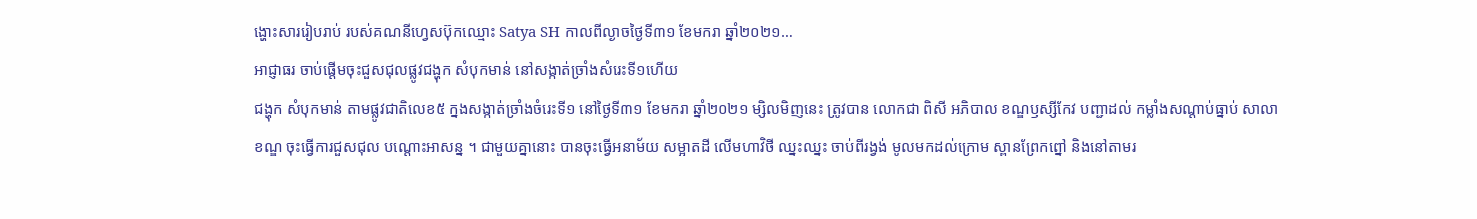ង្ហោះសាររៀបរាប់ របស់គណនីហ្វេសប៊ុកឈ្មោះ Satya SH កាលពីល្ងាចថ្ងៃទី៣១ ខែមករា ឆ្នាំ២០២១…
អាជ្ញាធរ ចាប់ផ្តើមចុះជួសជុលផ្លូវជង្ហុក សំបុកមាន់ នៅសង្កាត់ច្រាំងសំរេះទី១ហើយ
ជង្ហុក សំបុកមាន់ តាមផ្លូវជាតិលេខ៥ ក្នងសង្កាត់ច្រាំងចំរេះទី១ នៅថ្ងៃទី៣១ ខែមករា ឆ្នាំ២០២១ ម្សិលមិញនេះ ត្រូវបាន លោកជា ពិសី អភិបាល ខណ្ឌឫស្សីកែវ បញ្ជាដល់ កម្លាំងសណ្តាប់ធ្នាប់ សាលាខណ្ឌ ចុះធ្វើការជួសជុល បណ្ដោះអាសន្ន ។ ជាមួយគ្នានោះ បានចុះធ្វើអនាម័យ សម្អាតដី លើមហាវិថី ឈ្នះឈ្នះ ចាប់ពីរង្វង់ មូលមកដល់ក្រោម ស្ពានព្រែកព្នៅ និងនៅតាមរ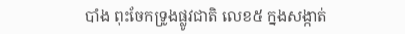បាំង ពុះចែកទ្រូងផ្លូវជាតិ លេខ៥ ក្នងសង្កាត់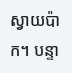ស្វាយប៉ាក។ បន្ទា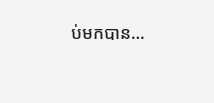ប់មកបាន…